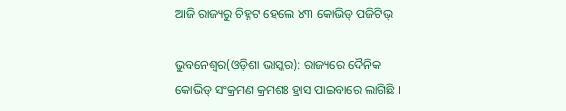ଆଜି ରାଜ୍ୟରୁ ଚିହ୍ନଟ ହେଲେ ୪୩ କୋଭିଡ୍ ପଜିଟିଭ୍

ଭୁବନେଶ୍ୱର(ଓଡ଼ିଶା ଭାସ୍କର): ରାଜ୍ୟରେ ଦୈନିକ କୋଭିଡ୍ ସଂକ୍ରମଣ କ୍ରମଶଃ ହ୍ରାସ ପାଇବାରେ ଲାଗିଛି ।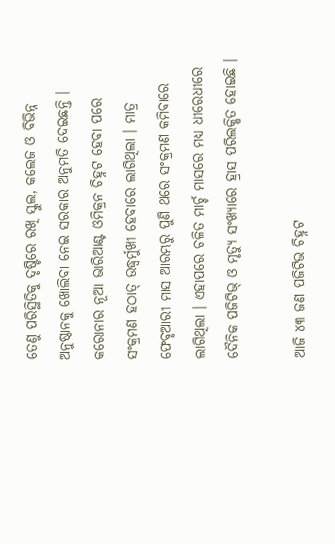ତେଣୁ ପରିସ୍ଥିତିକୁ ଦୃଷ୍ଟିରେ ରଖି ସ୍କୁଲ, କଲେଜ ଓ ବିଭିନ୍ନ ଅନୁଷ୍ଠାନକୁ ଖୋଲିବା ନେଇ ସରକାର ଅନୁମତି ଦେଇଛନ୍ତି । କରୋନାର ନୂଆ ଭାରିଆଣ୍ଟ ଓମିକ୍ରନ ଚିହ୍ନଟ ହେବା ପରେ ସଂକ୍ରମଣ ହଠାତ୍ ଉଦ୍ଧ୍ୱର୍ମୁଖୀ ହେବାରେ ଲାଗିଥିଲା । ମାତ୍ର ଫେବୃଆରୀ ମାସ ଆରମ୍ଭରୁ ପୁଣି ଥରେ ସଂକ୍ରମଣ କମିବାରେ ଲାଗିଥିଲା । ଏହାପରେ ଚଳିତ ମାର୍ଚ୍ଚ ମାସରେ ମଧ୍ୟ ଧୀରେଧୀରେ ଦୈନିକ ପଜିଟିଭ୍ ଓ ମୃତ୍ୟୁ ସଂଖ୍ୟାରେ ହ୍ରାସ ପରିଲକ୍ଷିତ ହୋଇଛି ।

ଆଜି ୪୩ ଜଣ ପଜିଟିଭ ଚିହ୍ନଟ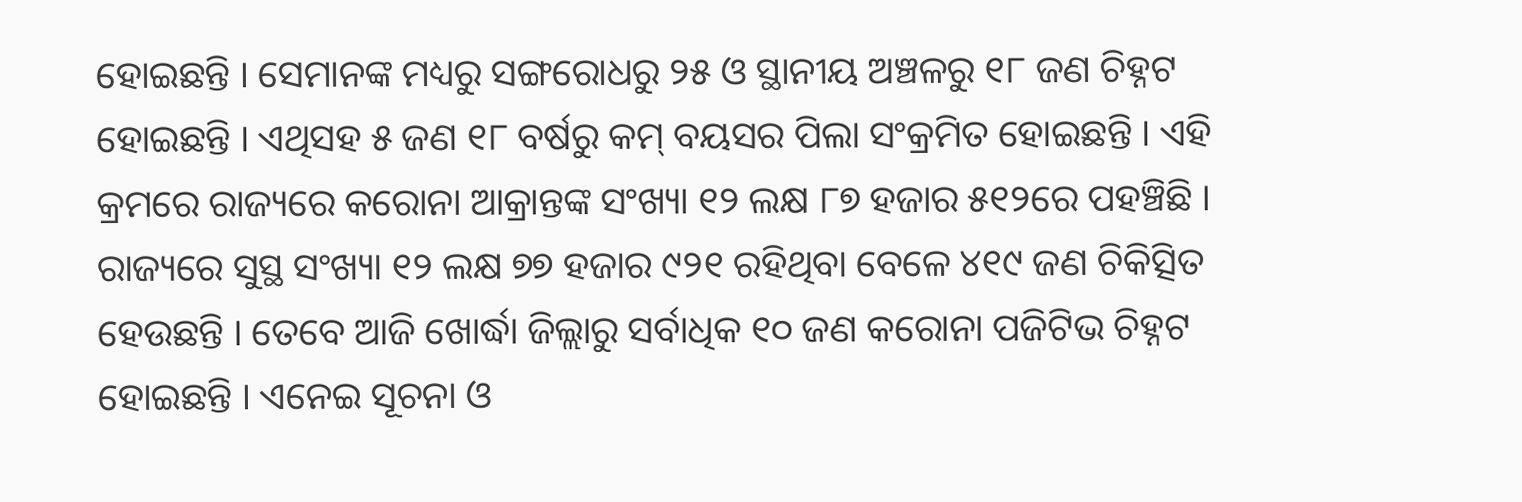ହୋଇଛନ୍ତି । ସେମାନଙ୍କ ମଧ୍ୟରୁ ସଙ୍ଗରୋଧରୁ ୨୫ ଓ ସ୍ଥାନୀୟ ଅଞ୍ଚଳରୁ ୧୮ ଜଣ ଚିହ୍ନଟ ହୋଇଛନ୍ତି । ଏଥିସହ ୫ ଜଣ ୧୮ ବର୍ଷରୁ କମ୍ ବୟସର ପିଲା ସଂକ୍ରମିତ ହୋଇଛନ୍ତି । ଏହି କ୍ରମରେ ରାଜ୍ୟରେ କରୋନା ଆକ୍ରାନ୍ତଙ୍କ ସଂଖ୍ୟା ୧୨ ଲକ୍ଷ ୮୭ ହଜାର ୫୧୨ରେ ପହଞ୍ଚିଛି । ରାଜ୍ୟରେ ସୁସ୍ଥ ସଂଖ୍ୟା ୧୨ ଲକ୍ଷ ୭୭ ହଜାର ୯୨୧ ରହିଥିବା ବେଳେ ୪୧୯ ଜଣ ଚିକିତ୍ସିତ ହେଉଛନ୍ତି । ତେବେ ଆଜି ଖୋର୍ଦ୍ଧା ଜିଲ୍ଲାରୁ ସର୍ବାଧିକ ୧୦ ଜଣ କରୋନା ପଜିଟିଭ ଚିହ୍ନଟ ହୋଇଛନ୍ତି । ଏନେଇ ସୂଚନା ଓ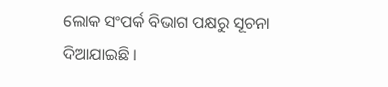ଲୋକ ସଂପର୍କ ବିଭାଗ ପକ୍ଷରୁ ସୂଚନା ଦିଆଯାଇଛି ।